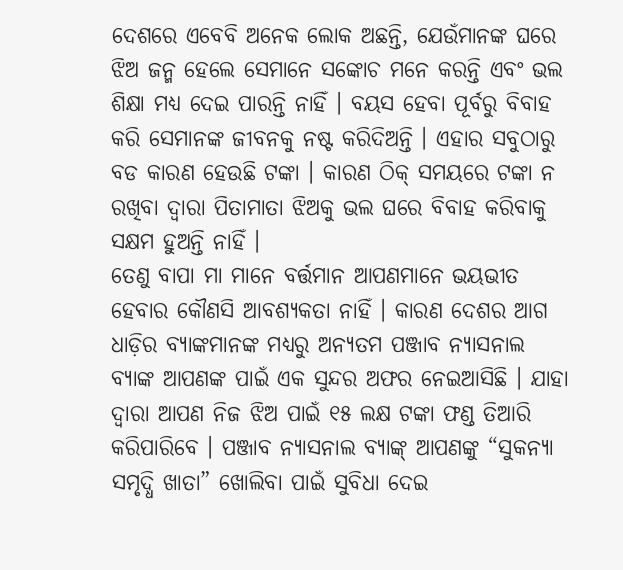ଦେଶରେ ଏବେବି ଅନେକ ଲୋକ ଅଛନ୍ତି, ଯେଉଁମାନଙ୍କ ଘରେ ଝିଅ ଜନ୍ମ ହେଲେ ସେମାନେ ସଙ୍କୋଚ ମନେ କରନ୍ତି ଏବଂ ଭଲ ଶିକ୍ଷା ମଧ୍ୟ ଦେଇ ପାରନ୍ତି ନାହିଁ । ବୟସ ହେବା ପୂର୍ବରୁ ବିବାହ କରି ସେମାନଙ୍କ ଜୀବନକୁ ନଷ୍ଟ କରିଦିଅନ୍ତି । ଏହାର ସବୁଠାରୁ ବଡ କାରଣ ହେଉଛି ଟଙ୍କା । କାରଣ ଠିକ୍ ସମୟରେ ଟଙ୍କା ନ ରଖିବା ଦ୍ଵାରା ପିତାମାତା ଝିଅକୁ ଭଲ ଘରେ ବିବାହ କରିବାକୁ ସକ୍ଷମ ହୁଅନ୍ତି ନାହିଁ ।
ତେଣୁ ବାପା ମା ମାନେ ବର୍ତ୍ତମାନ ଆପଣମାନେ ଭୟଭୀତ ହେବାର କୌଣସି ଆବଶ୍ୟକତା ନାହିଁ । କାରଣ ଦେଶର ଆଗ ଧାଡ଼ିର ବ୍ୟାଙ୍କମାନଙ୍କ ମଧ୍ୟରୁ ଅନ୍ୟତମ ପଞ୍ଜାବ ନ୍ୟାସନାଲ ବ୍ୟାଙ୍କ ଆପଣଙ୍କ ପାଇଁ ଏକ ସୁନ୍ଦର ଅଫର ନେଇଆସିଛି । ଯାହା ଦ୍ଵାରା ଆପଣ ନିଜ ଝିଅ ପାଇଁ ୧୫ ଲକ୍ଷ ଟଙ୍କା ଫଣ୍ଡ ତିଆରି କରିପାରିବେ । ପଞ୍ଜାବ ନ୍ୟାସନାଲ ବ୍ୟାଙ୍କ୍ ଆପଣଙ୍କୁ “ସୁକନ୍ୟା ସମୃଦ୍ଧି ଖାତା” ଖୋଲିବା ପାଇଁ ସୁବିଧା ଦେଇ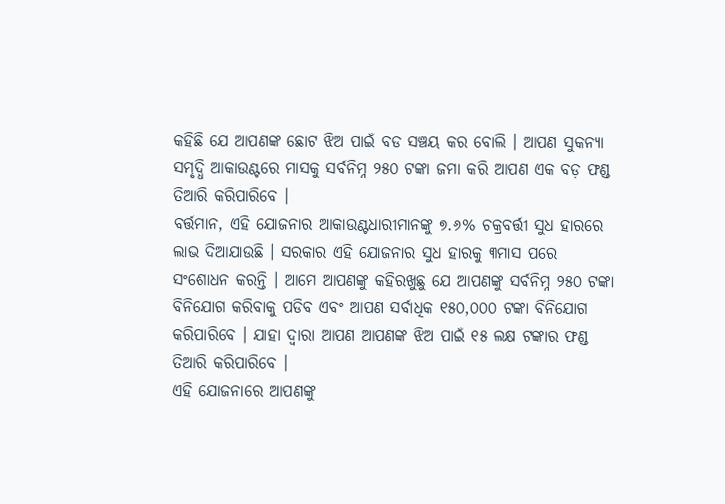କହିଛି ଯେ ଆପଣଙ୍କ ଛୋଟ ଝିଅ ପାଇଁ ବଡ ସଞ୍ଚୟ କର ବୋଲି । ଆପଣ ସୁକନ୍ୟା ସମୃଦ୍ଧି ଆକାଉଣ୍ଟରେ ମାସକୁ ସର୍ବନିମ୍ନ ୨୫୦ ଟଙ୍କା ଜମା କରି ଆପଣ ଏକ ବଡ଼ ଫଣ୍ଡ ତିଆରି କରିପାରିବେ ।
ବର୍ତ୍ତମାନ, ଏହି ଯୋଜନାର ଆକାଉଣ୍ଟଧାରୀମାନଙ୍କୁ ୭.୬% ଚକ୍ରବର୍ତ୍ତୀ ସୁଧ ହାରରେ ଲାଭ ଦିଆଯାଉଛି । ସରକାର ଏହି ଯୋଜନାର ସୁଧ ହାରକୁ ୩ମାସ ପରେ ସଂଶୋଧନ କରନ୍ତି । ଆମେ ଆପଣଙ୍କୁ କହିରଖୁଛୁ ଯେ ଆପଣଙ୍କୁ ସର୍ବନିମ୍ନ ୨୫୦ ଟଙ୍କା ବିନିଯୋଗ କରିବାକୁ ପଡିବ ଏବଂ ଆପଣ ସର୍ବାଧିକ ୧୫୦,୦୦୦ ଟଙ୍କା ବିନିଯୋଗ କରିପାରିବେ । ଯାହା ଦ୍ଵାରା ଆପଣ ଆପଣଙ୍କ ଝିଅ ପାଇଁ ୧୫ ଲକ୍ଷ ଟଙ୍କାର ଫଣ୍ଡ ତିଆରି କରିପାରିବେ ।
ଏହି ଯୋଜନାରେ ଆପଣଙ୍କୁ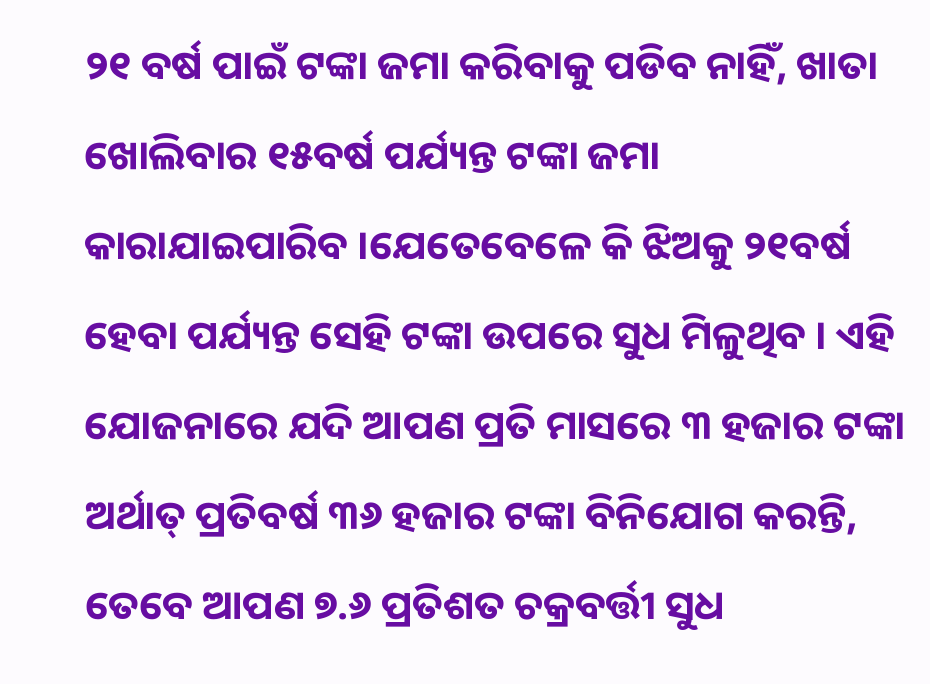୨୧ ବର୍ଷ ପାଇଁ ଟଙ୍କା ଜମା କରିବାକୁ ପଡିବ ନାହିଁ, ଖାତା ଖୋଲିବାର ୧୫ବର୍ଷ ପର୍ଯ୍ୟନ୍ତ ଟଙ୍କା ଜମା କାରାଯାଇପାରିବ ।ଯେତେବେଳେ କି ଝିଅକୁ ୨୧ବର୍ଷ ହେବା ପର୍ଯ୍ୟନ୍ତ ସେହି ଟଙ୍କା ଉପରେ ସୁଧ ମିଳୁଥିବ । ଏହି ଯୋଜନାରେ ଯଦି ଆପଣ ପ୍ରତି ମାସରେ ୩ ହଜାର ଟଙ୍କା ଅର୍ଥାତ୍ ପ୍ରତିବର୍ଷ ୩୬ ହଜାର ଟଙ୍କା ବିନିଯୋଗ କରନ୍ତି, ତେବେ ଆପଣ ୭.୬ ପ୍ରତିଶତ ଚକ୍ରବର୍ତ୍ତୀ ସୁଧ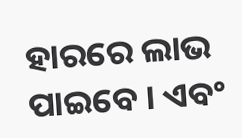ହାରରେ ଲାଭ ପାଇବେ । ଏବଂ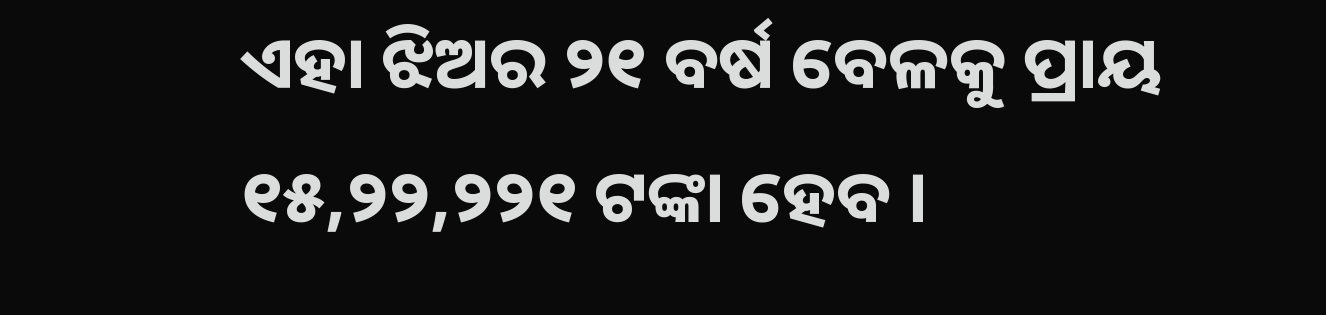ଏହା ଝିଅର ୨୧ ବର୍ଷ ବେଳକୁ ପ୍ରାୟ ୧୫,୨୨,୨୨୧ ଟଙ୍କା ହେବ ।